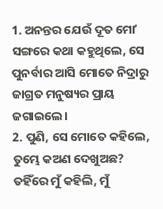1. ଅନନ୍ତର ଯେଉଁ ଦୂତ ମୋʼ ସଙ୍ଗରେ କଥା କହୁଥିଲେ, ସେ ପୁନର୍ବାର ଆସି ମୋତେ ନିଦ୍ରାରୁ ଜାଗ୍ରତ ମନୁଷ୍ୟର ପ୍ରାୟ ଜଗାଇଲେ।
2. ପୁଣି, ସେ ମୋତେ କହିଲେ, ତୁମ୍ଭେ କଅଣ ଦେଖୁଅଛ? ତହିଁରେ ମୁଁ କହିଲି, ମୁଁ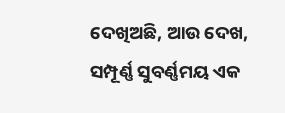ଦେଖିଅଛି, ଆଉ ଦେଖ, ସମ୍ପୂର୍ଣ୍ଣ ସୁବର୍ଣ୍ଣମୟ ଏକ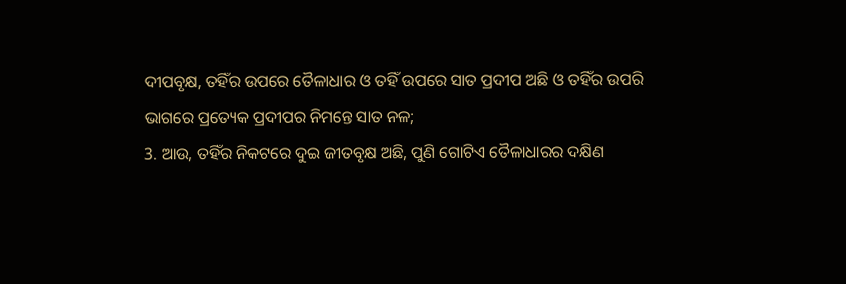ଦୀପବୃକ୍ଷ, ତହିଁର ଉପରେ ତୈଳାଧାର ଓ ତହିଁ ଉପରେ ସାତ ପ୍ରଦୀପ ଅଛି ଓ ତହିଁର ଉପରି ଭାଗରେ ପ୍ରତ୍ୟେକ ପ୍ରଦୀପର ନିମନ୍ତେ ସାତ ନଳ;
3. ଆଉ, ତହିଁର ନିକଟରେ ଦୁଇ ଜୀତବୃକ୍ଷ ଅଛି, ପୁଣି ଗୋଟିଏ ତୈଳାଧାରର ଦକ୍ଷିଣ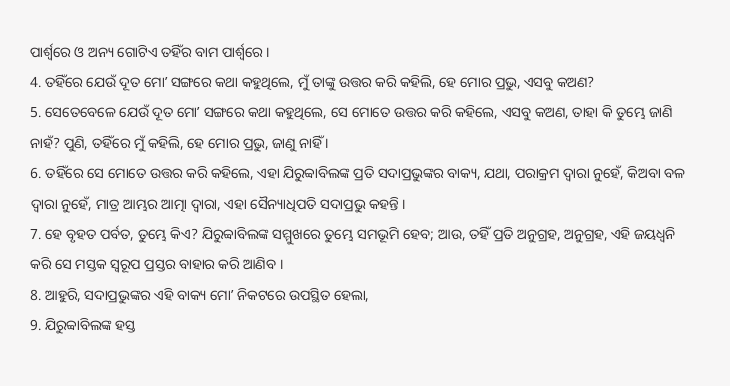ପାର୍ଶ୍ଵରେ ଓ ଅନ୍ୟ ଗୋଟିଏ ତହିଁର ବାମ ପାର୍ଶ୍ଵରେ ।
4. ତହିଁରେ ଯେଉଁ ଦୂତ ମୋʼ ସଙ୍ଗରେ କଥା କହୁଥିଲେ, ମୁଁ ତାଙ୍କୁ ଉତ୍ତର କରି କହିଲି, ହେ ମୋର ପ୍ରଭୁ, ଏସବୁ କଅଣ?
5. ସେତେବେଳେ ଯେଉଁ ଦୂତ ମୋʼ ସଙ୍ଗରେ କଥା କହୁଥିଲେ, ସେ ମୋତେ ଉତ୍ତର କରି କହିଲେ, ଏସବୁ କଅଣ, ତାହା କି ତୁମ୍ଭେ ଜାଣି ନାହଁ? ପୁଣି, ତହିଁରେ ମୁଁ କହିଲି, ହେ ମୋର ପ୍ରଭୁ, ଜାଣୁ ନାହିଁ ।
6. ତହିଁରେ ସେ ମୋତେ ଉତ୍ତର କରି କହିଲେ, ଏହା ଯିରୁବ୍ବାବିଲଙ୍କ ପ୍ରତି ସଦାପ୍ରଭୁଙ୍କର ବାକ୍ୟ, ଯଥା, ପରାକ୍ରମ ଦ୍ଵାରା ନୁହେଁ, କିଅବା ବଳ ଦ୍ଵାରା ନୁହେଁ, ମାତ୍ର ଆମ୍ଭର ଆତ୍ମା ଦ୍ଵାରା, ଏହା ସୈନ୍ୟାଧିପତି ସଦାପ୍ରଭୁ କହନ୍ତି ।
7. ହେ ବୃହତ ପର୍ବତ, ତୁମ୍ଭେ କିଏ? ଯିରୁବ୍ବାବିଲଙ୍କ ସମ୍ମୁଖରେ ତୁମ୍ଭେ ସମଭୂମି ହେବ; ଆଉ, ତହିଁ ପ୍ରତି ଅନୁଗ୍ରହ, ଅନୁଗ୍ରହ, ଏହି ଜୟଧ୍ଵନି କରି ସେ ମସ୍ତକ ସ୍ଵରୂପ ପ୍ରସ୍ତର ବାହାର କରି ଆଣିବ ।
8. ଆହୁରି, ସଦାପ୍ରଭୁଙ୍କର ଏହି ବାକ୍ୟ ମୋʼ ନିକଟରେ ଉପସ୍ଥିତ ହେଲା,
9. ଯିରୁବ୍ବାବିଲଙ୍କ ହସ୍ତ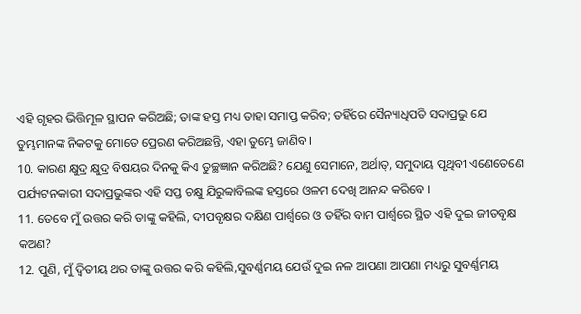ଏହି ଗୃହର ଭିତ୍ତିମୂଳ ସ୍ଥାପନ କରିଅଛି; ତାଙ୍କ ହସ୍ତ ମଧ୍ୟ ତାହା ସମାପ୍ତ କରିବ; ତହିଁରେ ସୈନ୍ୟାଧିପତି ସଦାପ୍ରଭୁ ଯେ ତୁମ୍ଭମାନଙ୍କ ନିକଟକୁ ମୋତେ ପ୍ରେରଣ କରିଅଛନ୍ତି, ଏହା ତୁମ୍ଭେ ଜାଣିବ ।
10. କାରଣ କ୍ଷୁଦ୍ର କ୍ଷୁଦ୍ର ବିଷୟର ଦିନକୁ କିଏ ତୁଚ୍ଛଜ୍ଞାନ କରିଅଛି? ଯେଣୁ ସେମାନେ, ଅର୍ଥାତ୍, ସମୁଦାୟ ପୃଥିବୀ ଏଣେତେଣେ ପର୍ଯ୍ୟଟନକାରୀ ସଦାପ୍ରଭୁଙ୍କର ଏହି ସପ୍ତ ଚକ୍ଷୁ ଯିରୁବ୍ବାବିଲଙ୍କ ହସ୍ତରେ ଓଳମ ଦେଖି ଆନନ୍ଦ କରିବେ ।
11. ତେବେ ମୁଁ ଉତ୍ତର କରି ତାଙ୍କୁ କହିଲି, ଦୀପବୃକ୍ଷର ଦକ୍ଷିଣ ପାର୍ଶ୍ଵରେ ଓ ତହିଁର ବାମ ପାର୍ଶ୍ଵରେ ସ୍ଥିତ ଏହି ଦୁଇ ଜୀତବୃକ୍ଷ କଅଣ?
12. ପୁଣି, ମୁଁ ଦ୍ଵିତୀୟ ଥର ତାଙ୍କୁ ଉତ୍ତର କରି କହିଲି,ସୁବର୍ଣ୍ଣମୟ ଯେଉଁ ଦୁଇ ନଳ ଆପଣା ଆପଣା ମଧ୍ୟରୁ ସୁବର୍ଣ୍ଣମୟ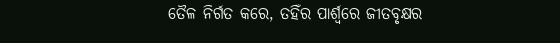ତୈଳ ନିର୍ଗତ କରେ, ତହିଁର ପାର୍ଶ୍ଵରେ ଜୀତବୃକ୍ଷର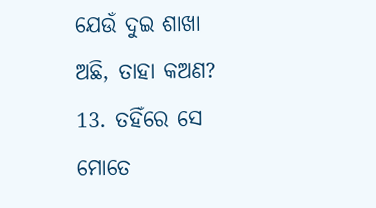ଯେଉଁ ଦୁଇ ଶାଖା ଅଛି, ତାହା କଅଣ?
13. ତହିଁରେ ସେ ମୋତେ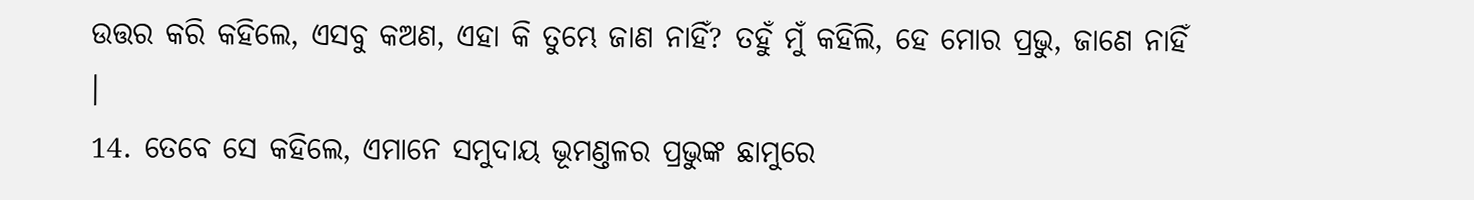ଉତ୍ତର କରି କହିଲେ, ଏସବୁ କଅଣ, ଏହା କି ତୁମ୍ଭେ ଜାଣ ନାହିଁ? ତହୁଁ ମୁଁ କହିଲି, ହେ ମୋର ପ୍ରଭୁ, ଜାଣେ ନାହିଁ ।
14. ତେବେ ସେ କହିଲେ, ଏମାନେ ସମୁଦାୟ ଭୂମଣ୍ତଳର ପ୍ରଭୁଙ୍କ ଛାମୁରେ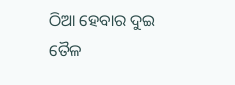ଠିଆ ହେବାର ଦୁଇ ତୈଳ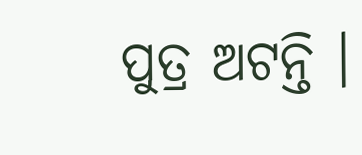ପୁତ୍ର ଅଟନ୍ତି ।